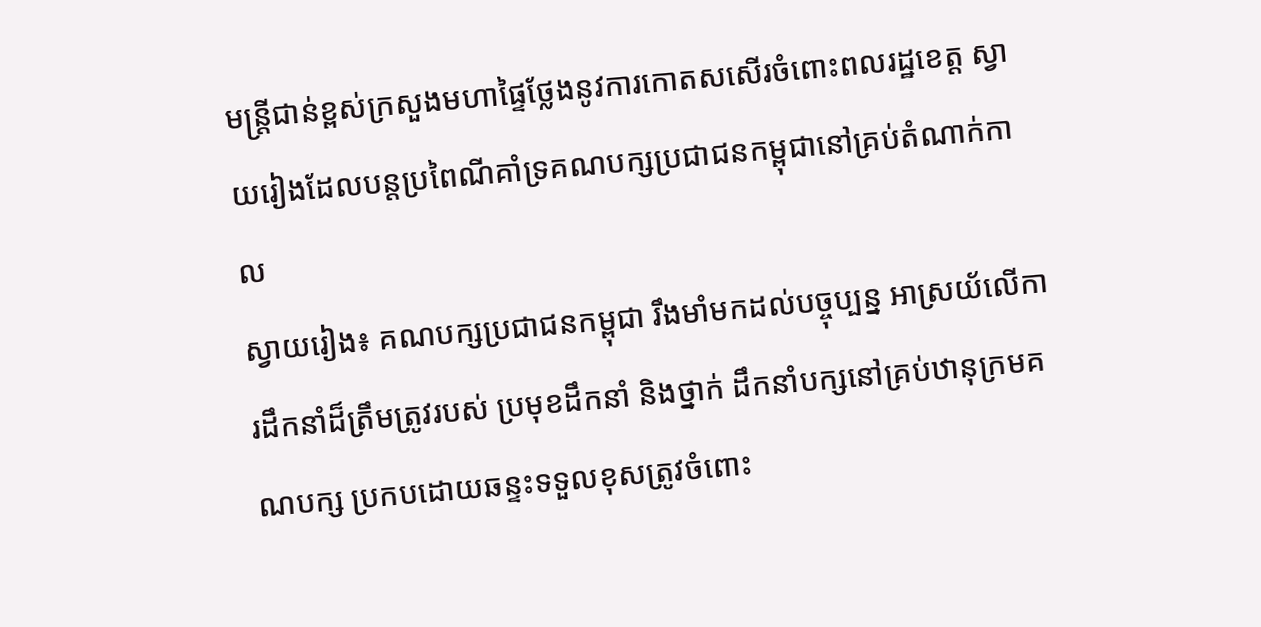មន្ត្រីជាន់ខ្ពស់ក្រសួងមហាផ្ទៃថ្លែងនូវការកោតសសើរចំពោះពលរដ្ឋខេត្ត ស្វាយរៀងដែលបន្តប្រពៃណីគាំទ្រគណបក្សប្រជាជនកម្ពុជានៅគ្រប់តំណាក់កាល
ស្វាយរៀង៖ គណបក្សប្រជាជនកម្ពុជា រឹងមាំមកដល់បច្ចុប្បន្ន អាស្រយ័លើការដឹកនាំដ៏ត្រឹមត្រូវរបស់ ប្រមុខដឹកនាំ និងថ្នាក់ ដឹកនាំបក្សនៅគ្រប់ឋានុក្រមគណបក្ស ប្រកបដោយឆន្ទះទទួលខុសត្រូវចំពោះ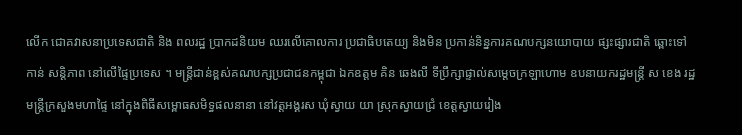លើក ជោគវាសនាប្រទេសជាតិ និង ពលរដ្ឋ ប្រាកដនិយម ឈរលើគោលការ ប្រជាធិបតេយ្យ និងមិន ប្រកាន់និន្នការគណបក្សនយោបាយ ផ្សះផ្សារជាតិ ឆ្ពោះទៅកាន់ សន្តិភាព នៅលើផ្ទៃប្រទេស ។ មន្ត្រីជាន់ខ្ពស់គណបក្សប្រជាជនកម្ពុជា ឯកឧត្តម គិន ឆេងលី ទីប្រឹក្សាផ្ទាល់សម្តេចក្រឡាហោម ឧបនាយករដ្ឋមន្ត្រី ស ខេង រដ្ឋមន្ត្រីក្រសួងមហាផ្ទៃ នៅក្នុងពិធីសម្ពោធសមិទ្ធផលនានា នៅវត្តអង្គរស ឃុំស្វាយ យា ស្រុកស្វាយជ្រំ ខេត្តស្វាយរៀង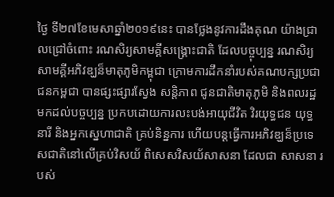ថ្ងៃ ទី២៧ខែមេសាឆ្នាំ២០១៩នេះ បានថ្លែងនូវការដឹងគុណ យ៉ាងជ្រាលជ្រៅចំពោះ រណសិរ្យសាមគ្គីសង្គ្រោះជាតិ ដែលបច្ចុប្បន្ន រណសិរ្យសាមគ្គីអភិវឌ្ឃន៏មាតុភូមិកម្ពុជា ក្រោមការដឹកនាំរបស់គណបក្សប្រជាជនកម្ពជា បានផ្សះផ្សារស្វែង សន្តិភាព ជូនជាតិមាតុភូមិ និងពលរដ្ឋមកដល់បច្ចប្បន្ន ប្រកបដោយការលះបង់អាយុជីវិត វិរយុទ្ធជន យុទ្ធនារី និងអ្នកស្នេហាជាតិ គ្រប់និន្នការ ហើយបន្តធ្វើការអភិវឌ្ឃន៏ប្រទេសជាតិនៅលើគ្រប់វិសយ័ ពិសេសវិសយ័សាសនា ដែលជា សាសនា របស់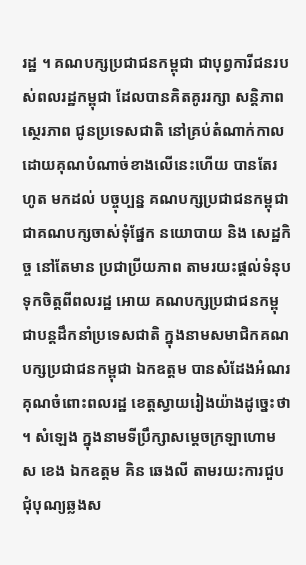រដ្ឋ ។ គណបក្សប្រជាជនកម្ពុជា ជាបុព្វការីជនរបស់ពលរដ្ឋកម្ពុជា ដែលបានគិតគូររក្សា សន្តិភាព ស្ថេរភាព ជូនប្រទេសជាតិ នៅគ្រប់តំណាក់កាល ដោយគុណបំណាច់ខាងលើនេះហើយ បានតែរហូត មកដល់ បច្ចុប្បន្ន គណបក្សប្រជាជនកម្ពុជា ជាគណបក្សចាស់ទុំផ្នែក នយោបាយ និង សេដ្ឋកិច្ច នៅតែមាន ប្រជាប្រីយភាព តាមរយះផ្តល់ទំនុបទុកចិត្តពីពលរដ្ឋ អោយ គណបក្សប្រជាជនកម្ពុជាបន្តដឹកនាំប្រទេសជាតិ ក្នុងនាមសមាជិកគណបក្សប្រជាជនកម្ពុជា ឯកឧត្តម បានសំដែងអំណរ គុណចំពោះពលរដ្ឋ ខេត្តស្វាយរៀងយ៉ាងដូច្នេះថា ។ សំឡេង ក្នុងនាមទីប្រឹក្សាសម្តេចក្រឡាហោម ស ខេង ឯកឧត្តម គិន ឆេងលី តាមរយះការជួបជុំបុណ្យឆ្លងស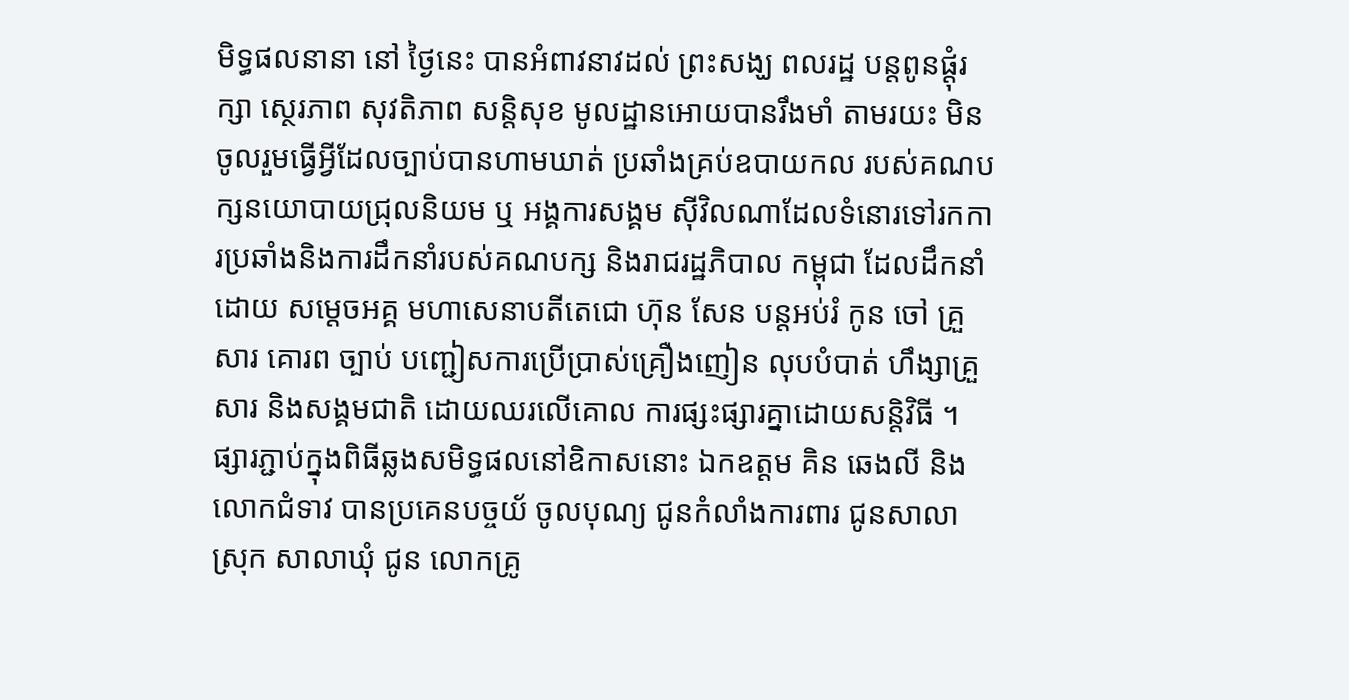មិទ្ធផលនានា នៅ ថ្ងៃនេះ បានអំពាវនាវដល់ ព្រះសង្ឃ ពលរដ្ឋ បន្តពូនផ្តុំរក្សា ស្ថេរភាព សុវតិភាព សន្តិសុខ មូលដ្ឋានអោយបានរឹងមាំ តាមរយះ មិនចូលរួមធ្វើអ្វីដែលច្បាប់បានហាមឃាត់ ប្រឆាំងគ្រប់ឧបាយកល របស់គណបក្សនយោបាយជ្រុលនិយម ឬ អង្គការសង្គម ស៊ីវិលណាដែលទំនោរទៅរកការប្រឆាំងនិងការដឹកនាំរបស់គណបក្ស និងរាជរដ្ឋភិបាល កម្ពុជា ដែលដឹកនាំដោយ សម្តេចអគ្គ មហាសេនាបតីតេជោ ហ៊ុន សែន បន្តអប់រំ កូន ចៅ គ្រួសារ គោរព ច្បាប់ បញ្ជៀសការប្រើប្រាស់គ្រឿងញៀន លុបបំបាត់ ហឹង្សាគ្រួសារ និងសង្គមជាតិ ដោយឈរលើគោល ការផ្សះផ្សារគ្នាដោយសន្តិវិធី ។ ផ្សារភ្ជាប់ក្នុងពិធីឆ្លងសមិទ្ធផលនៅឧិកាសនោះ ឯកឧត្តម គិន ឆេងលី និងលោកជំទាវ បានប្រគេនបច្ចយ័ ចូលបុណ្យ ជូនកំលាំងការពារ ជូនសាលាស្រុក សាលាឃុំ ជូន លោកគ្រូ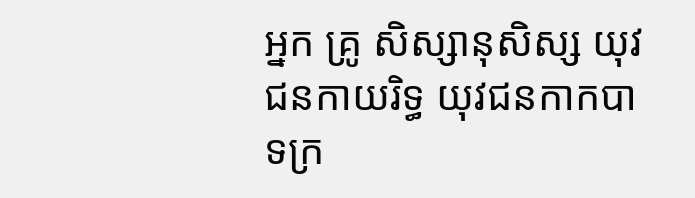អ្នក គ្រូ សិស្សានុសិស្ស យុវជនកាយរិទ្ធ យុវជនកាកបាទក្រ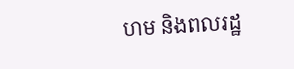ហម និងពលរដ្ឋ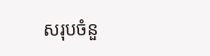សរុបចំនួ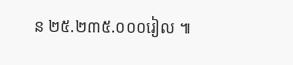ន ២៥.២៣៥.០០០រៀល ៕